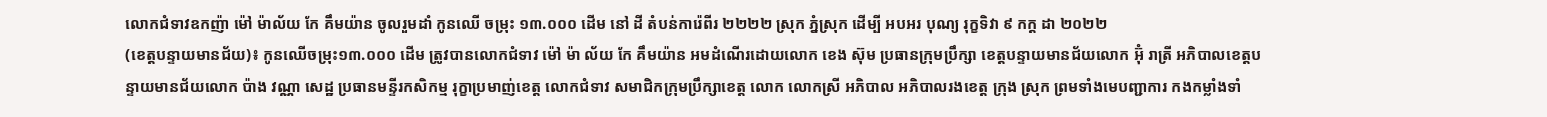លោកជំទាវឧកញ៉ា ម៉ៅ ម៉ាល័យ កែ គឹមយ៉ាន ចូលរួមដាំ កូនឈើ ចម្រុះ ១៣.០០០ ដើម នៅ ដី តំបន់ការ៉េពីរ ២២២២ ស្រុក ភ្នំស្រុក ដើម្បី អបអរ បុណ្យ រុក្ខទិវា ៩ កក្ត ដា ២០២២
(ខេត្តបន្ទាយមានជ័យ)៖ កូនឈើចម្រុះ១៣.០០០ ដើម ត្រូវបានលោកជំទាវ ម៉ៅ ម៉ា ល័យ កែ គឹមយ៉ាន អមដំណើរដោយលោក ខេង ស៊ុម ប្រធានក្រុមប្រឹក្សា ខេត្តបន្ទាយមានជ័យលោក អ៊ុំ រាត្រី អភិបាលខេត្តបន្ទាយមានជ័យលោក ប៉ាង វណ្ណា សេដ្ឋ ប្រធានមន្ទីរកសិកម្ម រុក្ខាប្រមាញ់ខេត្ត លោកជំទាវ សមាជិកក្រុមប្រឹក្សាខេត្ត លោក លោកស្រី អភិបាល អភិបាលរងខេត្ត ក្រុង ស្រុក ព្រមទាំងមេបញ្ជាការ កងកម្លាំងទាំ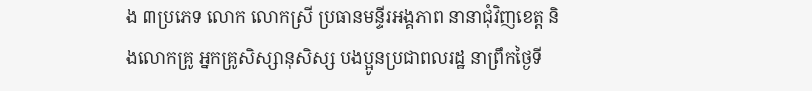ង ៣ប្រភេទ លោក លោកស្រី ប្រធានមន្ទីរអង្គភាព នានាជុំវិញខេត្ត និងលោកគ្រូ អ្នកគ្រូសិស្សានុសិស្ស បងប្អូនប្រជាពលរដ្ឋ នាព្រឹកថ្ងៃទី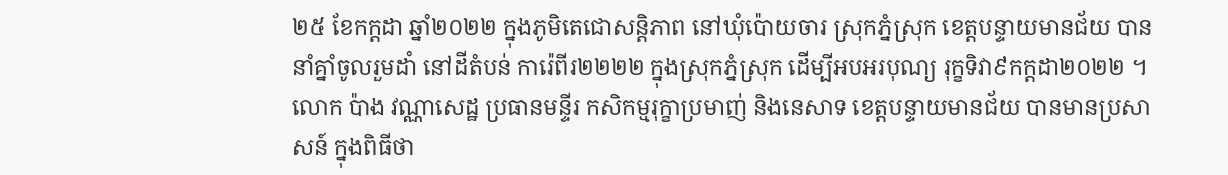២៥ ខែកក្តដា ឆ្នាំ២០២២ ក្នុងភូមិតេជោសន្តិភាព នៅឃុំប៉ោយចារ ស្រុកភ្នំស្រុក ខេត្តបន្ទាយមានជ័យ បាននាំគ្នាំចូលរួមដាំ នៅដីតំបន់ ការ៉េពីរ២២២២ ក្នុងស្រុកភ្នំស្រុក ដើម្បីអបអរបុណ្យ រុក្ខទិវា៩កក្តដា២០២២ ។
លោក ប៉ាង វណ្ណាសេដ្ឋ ប្រធានមន្ទីរ កសិកម្មរុក្ខាប្រមាញ់ និងនេសាទ ខេត្តបន្ទាយមានជ័យ បានមានប្រសាសន៍ ក្នុងពិធីថា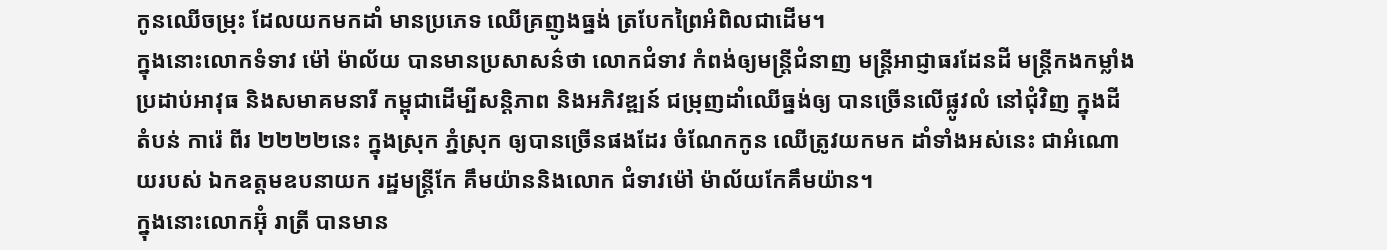កូនឈើចម្រុះ ដែលយកមកដាំ មានប្រភេទ ឈើគ្រញូងធ្នង់ ត្របែកព្រៃអំពិលជាដើម។
ក្នុងនោះលោកទំទាវ ម៉ៅ ម៉ាល័យ បានមានប្រសាសន៌ថា លោកជំទាវ កំពង់ឲ្យមន្ត្រីជំនាញ មន្ត្រីអាជ្ញាធរដែនដី មន្រ្តីកងកម្លាំង ប្រដាប់អាវុធ និងសមាគមនារី កម្ពុជាដើម្បីសន្តិភាព និងអភិវឌ្ឍន៍ ជម្រុញដាំឈើធ្នង់ឲ្យ បានច្រើនលើផ្លូវលំ នៅជុំវិញ ក្នុងដី តំបន់ ការ៉េ ពីរ ២២២២នេះ ក្នុងស្រុក ភ្នំស្រុក ឲ្យបានច្រើនផងដែរ ចំណែកកូន ឈើត្រូវយកមក ដាំទាំងអស់នេះ ជាអំណោយរបស់ ឯកឧត្តមឧបនាយក រដ្ឋមន្ត្រីកែ គឹមយ៉ាននិងលោក ជំទាវម៉ៅ ម៉ាល័យកែគឹមយ៉ាន។
ក្នុងនោះលោកអ៊ុំ រាត្រី បានមាន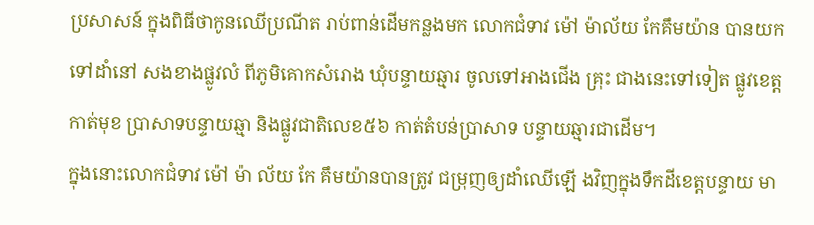ប្រសាសន៍ ក្នុងពិធីថាកូនឈើប្រណីត រាប់ពាន់ដើមកន្លងមក លោកជំទាវ ម៉ៅ ម៉ាល័យ កែគឹមយ៉ាន បានយកទៅដាំនៅ សងខាងផ្លូវលំ ពីភូមិគោកសំរោង ឃុំបន្ទាយឆ្មារ ចូលទៅអាងជើង គ្រុះ ជាងនេះទៅទៀត ផ្លូវខេត្តកាត់មុខ ប្រាសាទបន្ទាយឆ្មា និងផ្លូវជាតិលេខ៥៦ កាត់តំបន់ប្រាសាទ បន្ទាយឆ្មារជាដើម។
ក្នុងនោះលោកជំទាវ ម៉ៅ ម៉ា ល័យ កែ គឹមយ៉ានបានត្រូវ ជម្រុញឲ្យដាំឈើឡើ ងវិញក្នុងទឹកដីខេត្តបន្ទាយ មា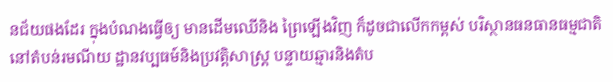នជ័យផងដែរ ក្នុងបំណងធ្វើឲ្យ មានដើមឈើនិង ព្រៃឡើងវិញ ក៏ដូចជាលើកកម្ពស់ បរិស្ថានធនធានធម្មជាតិ នៅតំបន់រមណីយ ដ្ឋានវប្បធម៍និងប្រវត្តិសាស្ត្រ បន្ទាយឆ្មារនិងតំប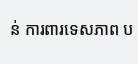ន់ ការពារទេសភាព ប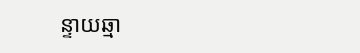ន្ទាយឆ្មា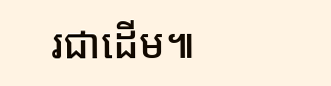រជាដើម៕